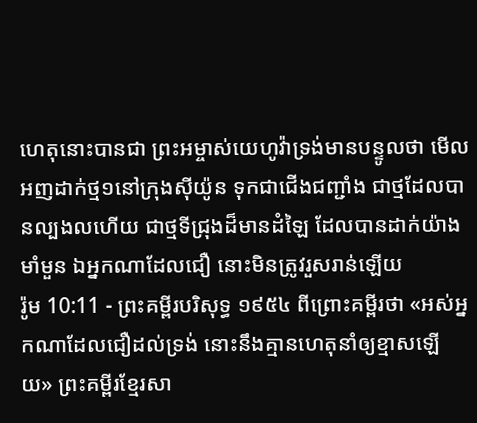ហេតុនោះបានជា ព្រះអម្ចាស់យេហូវ៉ាទ្រង់មានបន្ទូលថា មើល អញដាក់ថ្ម១នៅក្រុងស៊ីយ៉ូន ទុកជាជើងជញ្ជាំង ជាថ្មដែលបានល្បងលហើយ ជាថ្មទីជ្រុងដ៏មានដំឡៃ ដែលបានដាក់យ៉ាងមាំមួន ឯអ្នកណាដែលជឿ នោះមិនត្រូវរួសរាន់ឡើយ
រ៉ូម 10:11 - ព្រះគម្ពីរបរិសុទ្ធ ១៩៥៤ ពីព្រោះគម្ពីរថា «អស់អ្នកណាដែលជឿដល់ទ្រង់ នោះនឹងគ្មានហេតុនាំឲ្យខ្មាសឡើយ» ព្រះគម្ពីរខ្មែរសា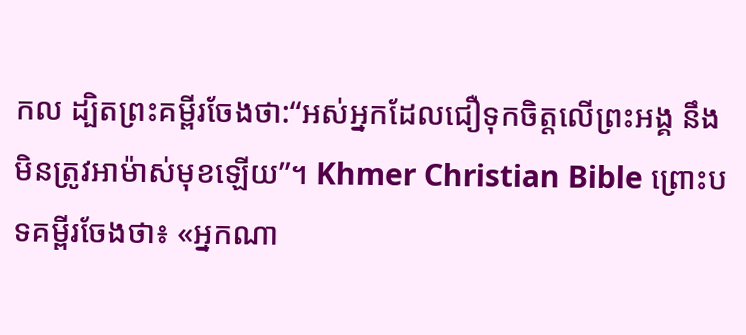កល ដ្បិតព្រះគម្ពីរចែងថា:“អស់អ្នកដែលជឿទុកចិត្តលើព្រះអង្គ នឹងមិនត្រូវអាម៉ាស់មុខឡើយ”។ Khmer Christian Bible ព្រោះបទគម្ពីរចែងថា៖ «អ្នកណា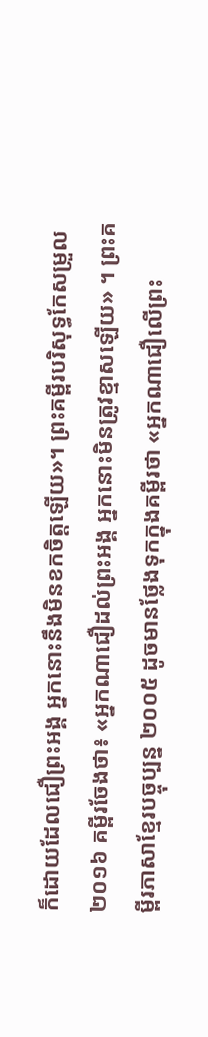ក៏ដោយដែលជឿព្រះអង្គ អ្នកនោះនឹងមិនខកចិត្ដឡើយ»។ ព្រះគម្ពីរបរិសុទ្ធកែសម្រួល ២០១៦ គម្ពីរចែងថា៖ «អ្នកណាជឿដល់ព្រះអង្គ អ្នកនោះមិនត្រូវខ្មាសឡើយ» ។ ព្រះគម្ពីរភាសាខ្មែរបច្ចុប្បន្ន ២០០៥ ដូចមានថ្លែងទុកក្នុងគម្ពីរថា «អ្នកណាជឿលើព្រះ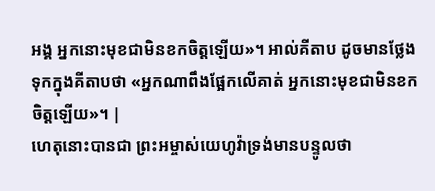អង្គ អ្នកនោះមុខជាមិនខកចិត្តឡើយ»។ អាល់គីតាប ដូចមានថ្លែងទុកក្នុងគីតាបថា «អ្នកណាពឹងផ្អែកលើគាត់ អ្នកនោះមុខជាមិនខកចិត្ដឡើយ»។ |
ហេតុនោះបានជា ព្រះអម្ចាស់យេហូវ៉ាទ្រង់មានបន្ទូលថា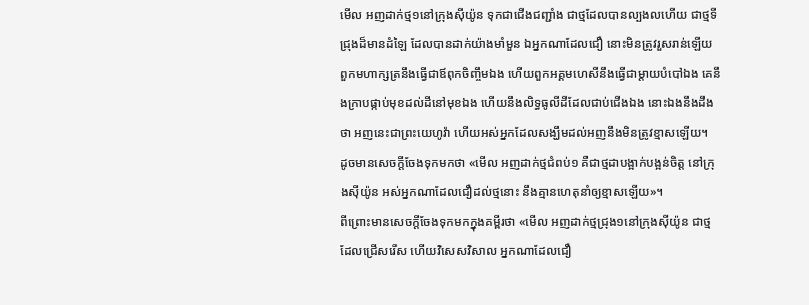មើល អញដាក់ថ្ម១នៅក្រុងស៊ីយ៉ូន ទុកជាជើងជញ្ជាំង ជាថ្មដែលបានល្បងលហើយ ជាថ្មទីជ្រុងដ៏មានដំឡៃ ដែលបានដាក់យ៉ាងមាំមួន ឯអ្នកណាដែលជឿ នោះមិនត្រូវរួសរាន់ឡើយ
ពួកមហាក្សត្រនឹងធ្វើជាឪពុកចិញ្ចឹមឯង ហើយពួកអគ្គមហេសីនឹងធ្វើជាម្តាយបំបៅឯង គេនឹងក្រាបផ្កាប់មុខដល់ដីនៅមុខឯង ហើយនឹងលិទ្ធធូលីដីដែលជាប់ជើងឯង នោះឯងនឹងដឹងថា អញនេះជាព្រះយេហូវ៉ា ហើយអស់អ្នកដែលសង្ឃឹមដល់អញនឹងមិនត្រូវខ្មាសឡើយ។
ដូចមានសេចក្ដីចែងទុកមកថា «មើល អញដាក់ថ្មជំពប់១ គឺជាថ្មដាបង្អាក់បង្អន់ចិត្ត នៅក្រុងស៊ីយ៉ូន អស់អ្នកណាដែលជឿដល់ថ្មនោះ នឹងគ្មានហេតុនាំឲ្យខ្មាសឡើយ»។
ពីព្រោះមានសេចក្ដីចែងទុកមកក្នុងគម្ពីរថា «មើល អញដាក់ថ្មជ្រុង១នៅក្រុងស៊ីយ៉ូន ជាថ្មដែលជ្រើសរើស ហើយវិសេសវិសាល អ្នកណាដែលជឿ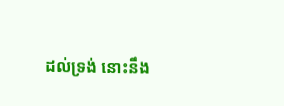ដល់ទ្រង់ នោះនឹង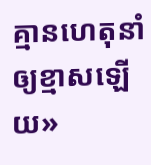គ្មានហេតុនាំឲ្យខ្មាសឡើយ»